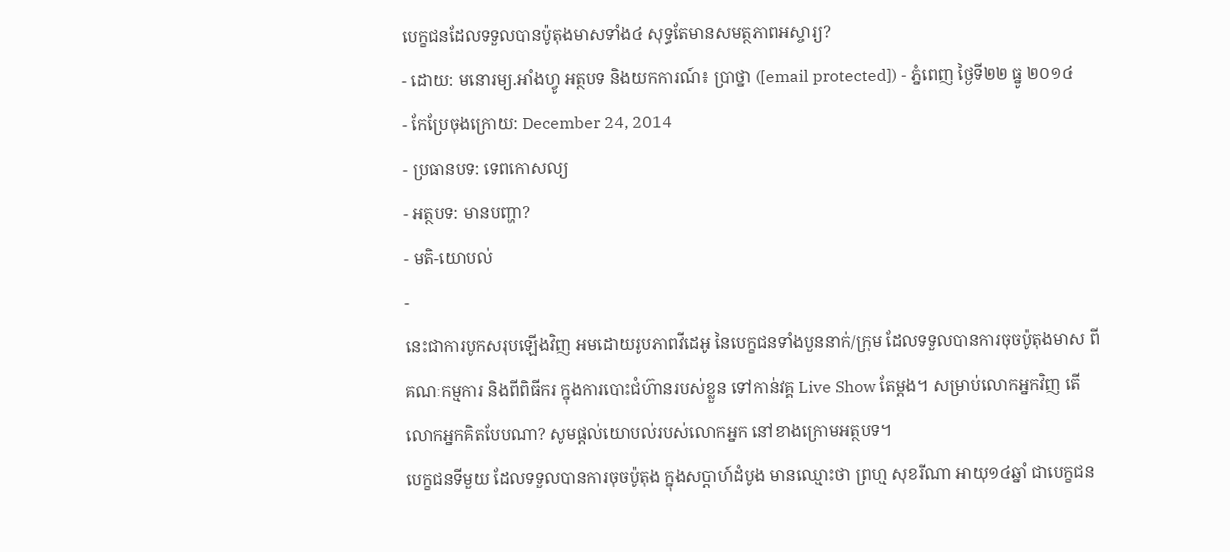បេក្ខជនដែលទទួលបានប៉ូតុងមាសទាំង៤ សុទ្ធតែមានសមត្ថភាពអស្ចារ្យ?
- ដោយ: មនោរម្យ.អាំងហ្វូ អត្ថបទ និងយកការណ៍៖ ប្រាថ្នា ([email protected]) - ភ្នំពេញ ថ្ងៃទី២២ ធ្នូ ២០១៤
- កែប្រែចុងក្រោយ: December 24, 2014
- ប្រធានបទ: ទេពកោសល្យ
- អត្ថបទ: មានបញ្ហា?
- មតិ-យោបល់
-
នេះជាការបូកសរុបឡើងវិញ អមដោយរូបភាពវីដេអូ នៃបេក្ខជនទាំងបួននាក់/ក្រុម ដែលទទួលបានការចុចប៉ូតុងមាស ពីគណៈកម្មការ និងពីពិធីករ ក្នុងការបោះជំហ៊ានរបស់ខ្លួន ទៅកាន់វគ្គ Live Show តែម្ដង។ សម្រាប់លោកអ្នកវិញ តើលោកអ្នកគិតបែបណា? សូមផ្ដល់យោបល់របស់លោកអ្នក នៅខាងក្រោមអត្ថបទ។
បេក្ខជនទីមួយ ដែលទទួលបានការចុចប៉ូតុង ក្នុងសប្តាហ៍ដំបូង មានឈ្មោះថា ព្រហ្ម សុខរីណា អាយុ១៤ឆ្នាំ ជាបេក្ខជន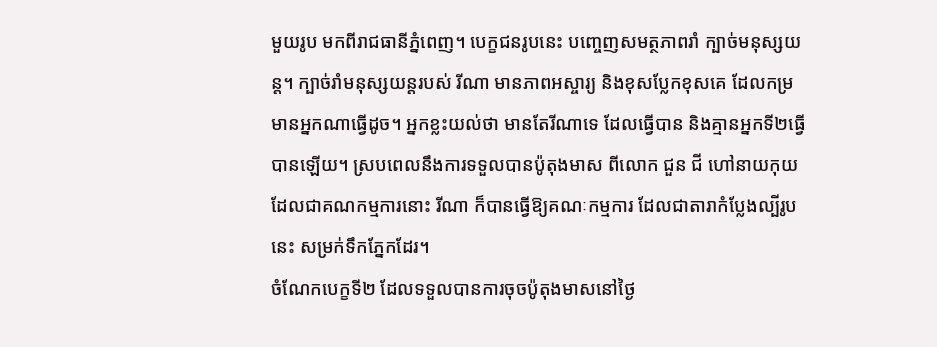មួយរូប មកពីរាជធានីភ្នំពេញ។ បេក្ខជនរូបនេះ បញ្ចេញសមត្ថភាពរាំ ក្បាច់មនុស្សយន្ត។ ក្បាច់រាំមនុស្សយន្តរបស់ រីណា មានភាពអស្ចារ្យ និងខុសប្លែកខុសគេ ដែលកម្រមានអ្នកណាធ្វើដូច។ អ្នកខ្លះយល់ថា មានតែរីណាទេ ដែលធ្វើបាន និងគ្មានអ្នកទី២ធ្វើបានឡើយ។ ស្របពេលនឹងការទទួលបានប៉ូតុងមាស ពីលោក ជួន ជី ហៅនាយកុយដែលជាគណកម្មការនោះ រីណា ក៏បានធ្វើឱ្យគណៈកម្មការ ដែលជាតារាកំប្លែងល្បីរូបនេះ សម្រក់ទឹកភ្នែកដែរ។
ចំណែកបេក្ខទី២ ដែលទទួលបានការចុចប៉ូតុងមាសនៅថ្ងៃ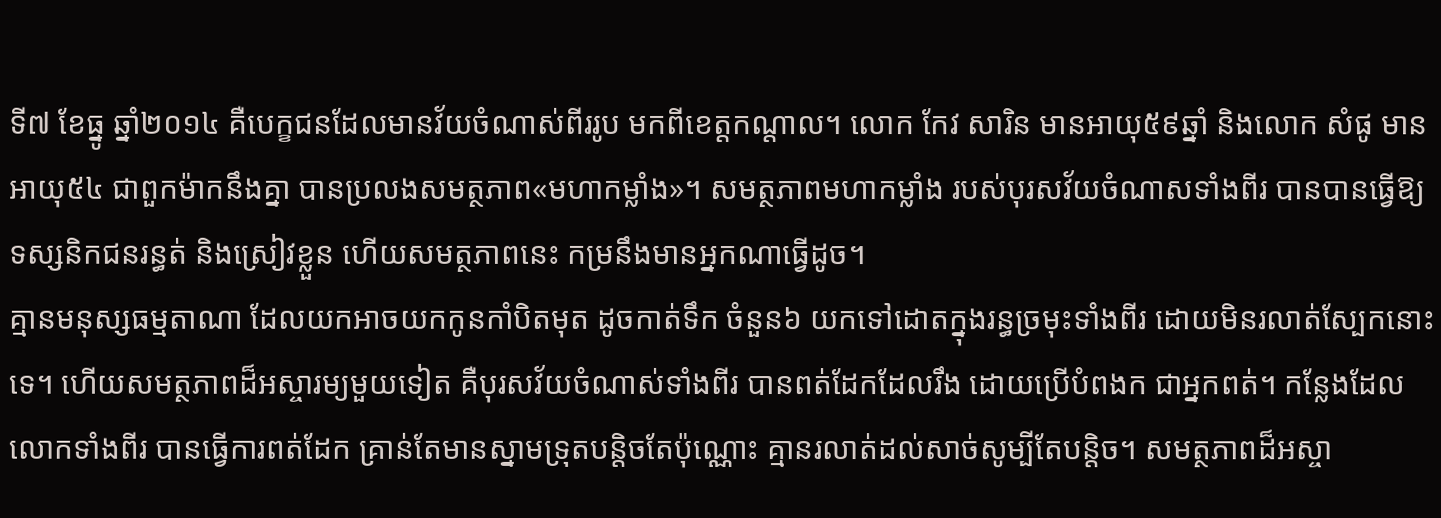ទី៧ ខែធ្នូ ឆ្នាំ២០១៤ គឺបេក្ខជនដែលមានវ័យចំណាស់ពីររូប មកពីខេត្តកណ្តាល។ លោក កែវ សារិន មានអាយុ៥៩ឆ្នាំ និងលោក សំផូ មានអាយុ៥៤ ជាពួកម៉ាកនឹងគ្នា បានប្រលងសមត្ថភាព«មហាកម្លាំង»។ សមត្ថភាពមហាកម្លាំង របស់បុរសវ័យចំណាសទាំងពីរ បានបានធ្វើឱ្យទស្សនិកជនរន្ធត់ និងស្រៀវខ្លួន ហើយសមត្ថភាពនេះ កម្រនឹងមានអ្នកណាធ្វើដូច។
គ្មានមនុស្សធម្មតាណា ដែលយកអាចយកកូនកាំបិតមុត ដូចកាត់ទឹក ចំនួន៦ យកទៅដោតក្នុងរន្ធច្រមុះទាំងពីរ ដោយមិនរលាត់ស្បែកនោះទេ។ ហើយសមត្ថភាពដ៏អស្ចារម្យមួយទៀត គឺបុរសវ័យចំណាស់ទាំងពីរ បានពត់ដែកដែលរឹង ដោយប្រើបំពងក ជាអ្នកពត់។ កន្លែងដែលលោកទាំងពីរ បានធ្វើការពត់ដែក គ្រាន់តែមានស្នាមទ្រុតបន្តិចតែប៉ុណ្ណោះ គ្មានរលាត់ដល់សាច់សូម្បីតែបន្តិច។ សមត្ថភាពដ៏អស្ចា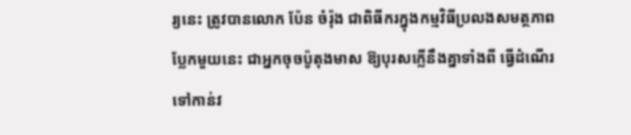រ្យនេះ ត្រូវបានលោក ប៉ែន ចំរ៉ុង ជាពិធីករក្នុងកម្មវិធីប្រលងសមត្ថភាពប្លែកមួយនេះ ជាអ្នកចុចប៉ូតុងមាស ឱ្យបុរសក្លើនឹងគ្នាទាំងពី ធ្វើដំណើរទៅកាន់វ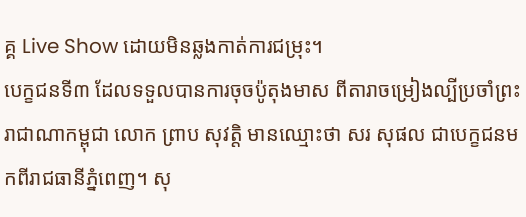គ្គ Live Show ដោយមិនឆ្លងកាត់ការជម្រុះ។
បេក្ខជនទី៣ ដែលទទួលបានការចុចប៉ូតុងមាស ពីតារាចម្រៀងល្បីប្រចាំព្រះរាជាណាកម្ពុជា លោក ព្រាប សុវត្តិ មានឈ្មោះថា សរ សុផល ជាបេក្ខជនមកពីរាជធានីភ្នំពេញ។ សុ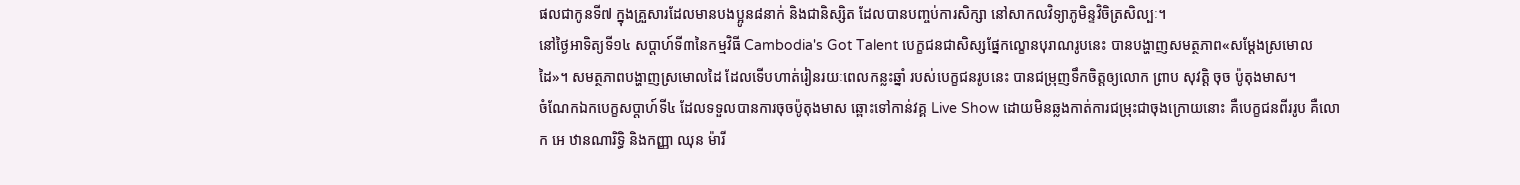ផលជាកូនទី៧ ក្នុងគ្រួសារដែលមានបងប្អូន៨នាក់ និងជានិស្សិត ដែលបានបញ្ចប់ការសិក្សា នៅសាកលវិទ្យាភូមិន្ទវិចិត្រសិល្បៈ។
នៅថ្ងៃអាទិត្យទី១៤ សប្តាហ៍ទី៣នៃកម្មវិធី Cambodia's Got Talent បេក្ខជនជាសិស្សផ្នែកល្ខោនបុរាណរូបនេះ បានបង្ហាញសមត្ថភាព«សម្តែងស្រមោលដៃ»។ សមត្ថភាពបង្ហាញស្រមោលដៃ ដែលទើបហាត់រៀនរយៈពេលកន្លះឆ្នាំ របស់បេក្ខជនរូបនេះ បានជម្រុញទឹកចិត្តឲ្យលោក ព្រាប សុវត្តិ ចុច ប៉ូតុងមាស។
ចំណែកឯកបេក្ខសប្តាហ៍ទី៤ ដែលទទួលបានការចុចប៉ូតុងមាស ឆ្ពោះទៅកាន់វគ្គ Live Show ដោយមិនឆ្លងកាត់ការជម្រុះជាចុងក្រោយនោះ គឺបេក្ខជនពីររូប គឺលោក អេ ឋានណារិទ្ធិ និងកញ្ញា ឈុន ម៉ារី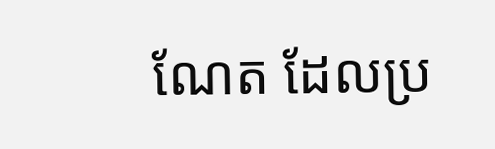ណែត ដែលប្រ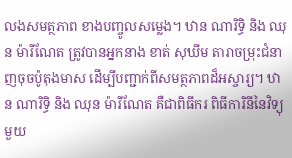លងសមត្ថភាព ខាងបញ្ចូលសម្លេង។ ឋាន ណារិទ្ធិ និង ឈុន ម៉ារីណែត ត្រូវបានអ្នកនាង ខាត់ សុឃីម តារាចម្រុះជំនាញចុចប៉ូតុងមាស ដើម្បីបញ្ជាក់ពីសមត្ថភាពដ៏អស្ចារ្យ។ ឋាន ណារិទ្ធិ និង ឈុន ម៉ារីណែត គឺជាពិធីករ ពិធីការិនីនៃវិទ្យុមួយ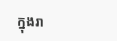ក្នុងរា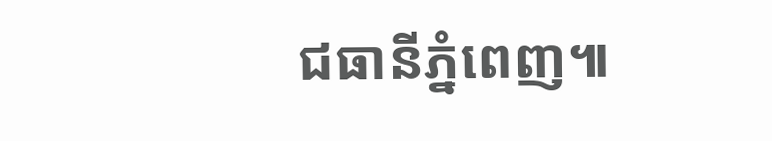ជធានីភ្នំពេញ៕